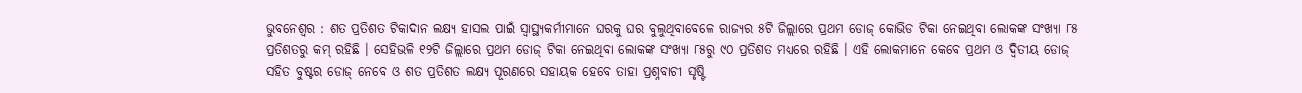ଭୁବନେଶ୍ୱର : ଶତ ପ୍ରତିଶତ ଟିକାଦାନ ଲକ୍ଷ୍ୟ ହାସଲ ପାଇଁ ସ୍ୱାସ୍ଥ୍ୟକର୍ମୀମାନେ ଘରକୁ ଘର ବୁଲୁଥିବାବେଳେ ରାଜ୍ୟର ୫ଟି ଜିଲ୍ଲାରେ ପ୍ରଥମ ଡୋଜ୍ କୋଭିଡ ଟିକା ନେଇଥିବା ଲୋକଙ୍କ ସଂଖ୍ୟା ୮୫ ପ୍ରତିଶତରୁ କମ୍ ରହିଛି । ସେହିଭଳି ୧୨ଟି ଜିଲ୍ଲାରେ ପ୍ରଥମ ଡୋଜ୍ ଟିକା ନେଇଥିବା ଲୋକଙ୍କ ସଂଖ୍ୟା ୮୫ରୁ ୯୦ ପ୍ରତିଶତ ମଧ୍ୟରେ ରହିଛି । ଏହି ଲୋକମାନେ କେବେ ପ୍ରଥମ ଓ ଦ୍ୱିତୀୟ ଡୋଜ୍ ସହିତ ବୁଷ୍ଟର ଡୋଜ୍ ନେବେ ଓ ଶତ ପ୍ରତିଶତ ଲକ୍ଷ୍ୟ ପୂରଣରେ ସହାୟକ ହେବେ ତାହା ପ୍ରଶ୍ନବାଚୀ ସୃଷ୍ଟି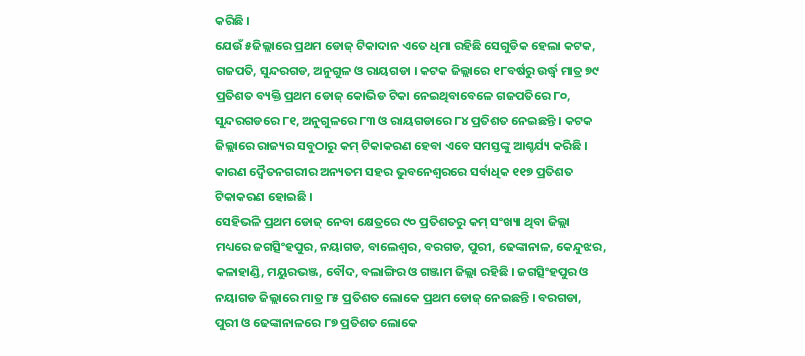କରିଛି ।
ଯେଉଁ ୫ଜିଲ୍ଲାରେ ପ୍ରଥମ ଡୋଜ୍ ଟିକାଦାନ ଏତେ ଧିମା ରହିଛି ସେଗୁଡିକ ହେଲା କଟକ, ଗଜପତି, ସୁନ୍ଦରଗଡ, ଅନୁଗୁଳ ଓ ରାୟଗଡା । କଟକ ଜିଲ୍ଲାରେ ୧୮ବର୍ଷରୁ ଉର୍ଦ୍ଧ୍ୱ ମାତ୍ର ୭୯ ପ୍ରତିଶତ ବ୍ୟକ୍ତି ପ୍ରଥମ ଡୋଜ୍ କୋଭିଡ ଟିକା ନେଇଥିବାବେଳେ ଗଜପତିରେ ୮୦, ସୁନ୍ଦରଗଡରେ ୮୧, ଅନୁଗୁଳରେ ୮୩ ଓ ରାୟଗଡାରେ ୮୪ ପ୍ରତିଶତ ନେଇଛନ୍ତି । କଟକ ଜିଲ୍ଲାରେ ରାଜ୍ୟର ସବୁଠାରୁ କମ୍ ଟିକାକରଣ ହେବା ଏବେ ସମସ୍ତଙ୍କୁ ଆଶ୍ଚର୍ଯ୍ୟ କରିଛି । କାରଣ ଦ୍ୱୈତନଗରୀର ଅନ୍ୟତମ ସହର ଭୁବନେଶ୍ୱରରେ ସର୍ବାଧିକ ୧୧୭ ପ୍ରତିଶତ ଟିକାକରଣ ହୋଇଛି ।
ସେହିଭଳି ପ୍ରଥମ ଡୋଜ୍ ନେବା କ୍ଷେତ୍ରରେ ୯୦ ପ୍ରତିଶତରୁ କମ୍ ସଂଖ୍ୟା ଥିବା ଜିଲ୍ଲା ମଧ୍ୟରେ ଜଗତ୍ସିଂହପୁର, ନୟାଗଡ, ବାଲେଶ୍ୱର, ବରଗଡ, ପୁରୀ, ଢେଙ୍କାନାଳ, କେନ୍ଦୁଝର, କଳାହାଣ୍ଡି, ମୟୁରଭଞ୍ଜ, ବୌଦ, ବଲାଙ୍ଗିର ଓ ଗଞ୍ଜାମ ଜିଲ୍ଲା ରହିଛି । ଜଗତ୍ସିଂହପୁର ଓ ନୟାଗଡ ଜିଲ୍ଲାରେ ମାତ୍ର ୮୫ ପ୍ରତିଶତ ଲୋକେ ପ୍ରଥମ ଡୋଜ୍ ନେଇଛନ୍ତି । ବରଗଡା, ପୁରୀ ଓ ଢେଙ୍କାନାଳରେ ୮୭ ପ୍ରତିଶତ ଲୋକେ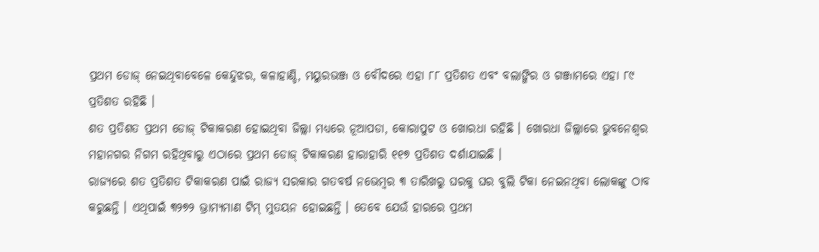ପ୍ରଥମ ଡୋଜ୍ ନେଇଥିବାବେଳେ କେନ୍ଦୁଝର, କଳାହାଣ୍ଡି, ମୟୁରଭଞ୍ଜ ଓ ବୌଦରେ ଏହା ୮୮ ପ୍ରତିଶତ ଏବଂ ବଲାଙ୍ଗିର ଓ ଗଞ୍ଜାମରେ ଏହା ୮୯ ପ୍ରତିଶତ ରହିଛି ।
ଶତ ପ୍ରତିଶତ ପ୍ରଥମ ଡୋଜ୍ ଟିକାକରଣ ହୋଇଥିବା ଜିଲ୍ଲା ମଧ୍ୟରେ ନୂଆପଡା, କୋରାପୁଟ ଓ ଖୋରଧା ରହିଛି । ଖୋରଧା ଜିଲ୍ଲାରେ ଭୁବନେଶ୍ୱର ମହାନଗର ନିଗମ ରହିଥିବାରୁ ଏଠାରେ ପ୍ରଥମ ଡୋଜ୍ ଟିକାକରଣ ହାରାହାରି ୧୧୭ ପ୍ରତିଶତ ଦର୍ଶାଯାଇଛି ।
ରାଜ୍ୟରେ ଶତ ପ୍ରତିଶତ ଟିକାକରଣ ପାଇଁ ରାଜ୍ୟ ସରକାର ଗତବର୍ଷ ନଭେମ୍ବର ୩ ତାରିଖରୁ ଘରକୁ ଘର ବୁଲି ଟିକା ନେଇନଥିବା ଲୋକଙ୍କୁ ଠାବ କରୁଛନ୍ତି । ଏଥିପାଇଁ ୩୨୭୨ ଭ୍ରାମ୍ୟମାଣ ଟିମ୍ ମୁତୟନ ହୋଇଛନ୍ତି । ତେବେ ଯେଉଁ ହାରରେ ପ୍ରଥମ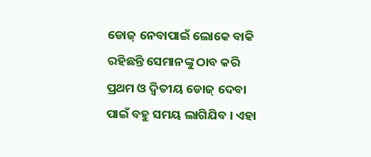ଡୋଜ୍ ନେବାପାଇଁ ଲୋକେ ବାକି ରହିଛନ୍ତି ସେମାନଙ୍କୁ ଠାବ କରି ପ୍ରଥମ ଓ ଦ୍ୱିତୀୟ ଡୋଜ୍ ଦେବା ପାଇଁ ବହୁ ସମୟ ଲାଗିଯିବ । ଏହା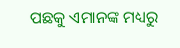ପଛକୁ ଏମାନଙ୍କ ମଧ୍ୟରୁ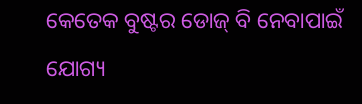କେତେକ ବୁଷ୍ଟର ଡୋଜ୍ ବି ନେବାପାଇଁ ଯୋଗ୍ୟ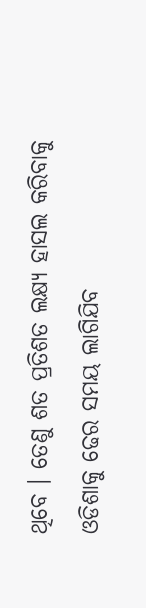ଥିବେ । ତେଣୁ ଶତ ପ୍ରତିଶତ ଲକ୍ଷ୍ୟ ହାସଲ କରିବାକୁ ଓଡିଶାକୁ ଢେର ସମୟ ଲାଗିଯିବ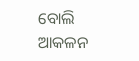ବୋଲି ଆକଳନ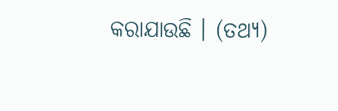କରାଯାଉଛି । (ତଥ୍ୟ)